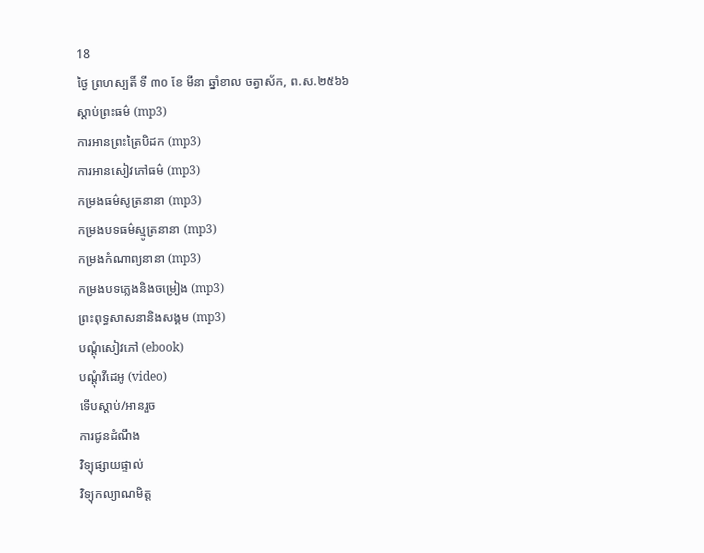18
ថ្ងៃ ព្រហស្បតិ៍ ទី ៣០ ខែ មីនា ឆ្នាំខាល ចត្វាស័ក, ព.ស.២៥៦៦
ស្តាប់ព្រះធម៌ (mp3)
ការអានព្រះត្រៃបិដក (mp3)
ការអានសៀវភៅធម៌ (mp3)
កម្រងធម៌សូត្រនានា (mp3)
កម្រងបទធម៌ស្មូត្រនានា (mp3)
កម្រងកំណាព្យនានា (mp3)
កម្រងបទភ្លេងនិងចម្រៀង (mp3)
ព្រះពុទ្ធសាសនានិងសង្គម (mp3)
បណ្តុំសៀវភៅ (ebook)
បណ្តុំវីដេអូ (video)
ទើបស្តាប់/អានរួច
ការជូនដំណឹង
វិទ្យុផ្សាយផ្ទាល់
វិទ្យុកល្យាណមិត្ត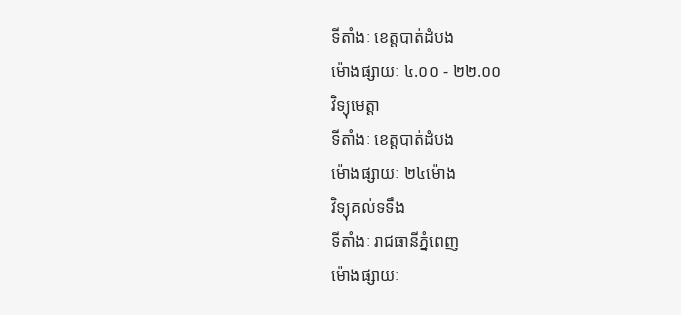ទីតាំងៈ ខេត្តបាត់ដំបង
ម៉ោងផ្សាយៈ ៤.០០ - ២២.០០
វិទ្យុមេត្តា
ទីតាំងៈ ខេត្តបាត់ដំបង
ម៉ោងផ្សាយៈ ២៤ម៉ោង
វិទ្យុគល់ទទឹង
ទីតាំងៈ រាជធានីភ្នំពេញ
ម៉ោងផ្សាយៈ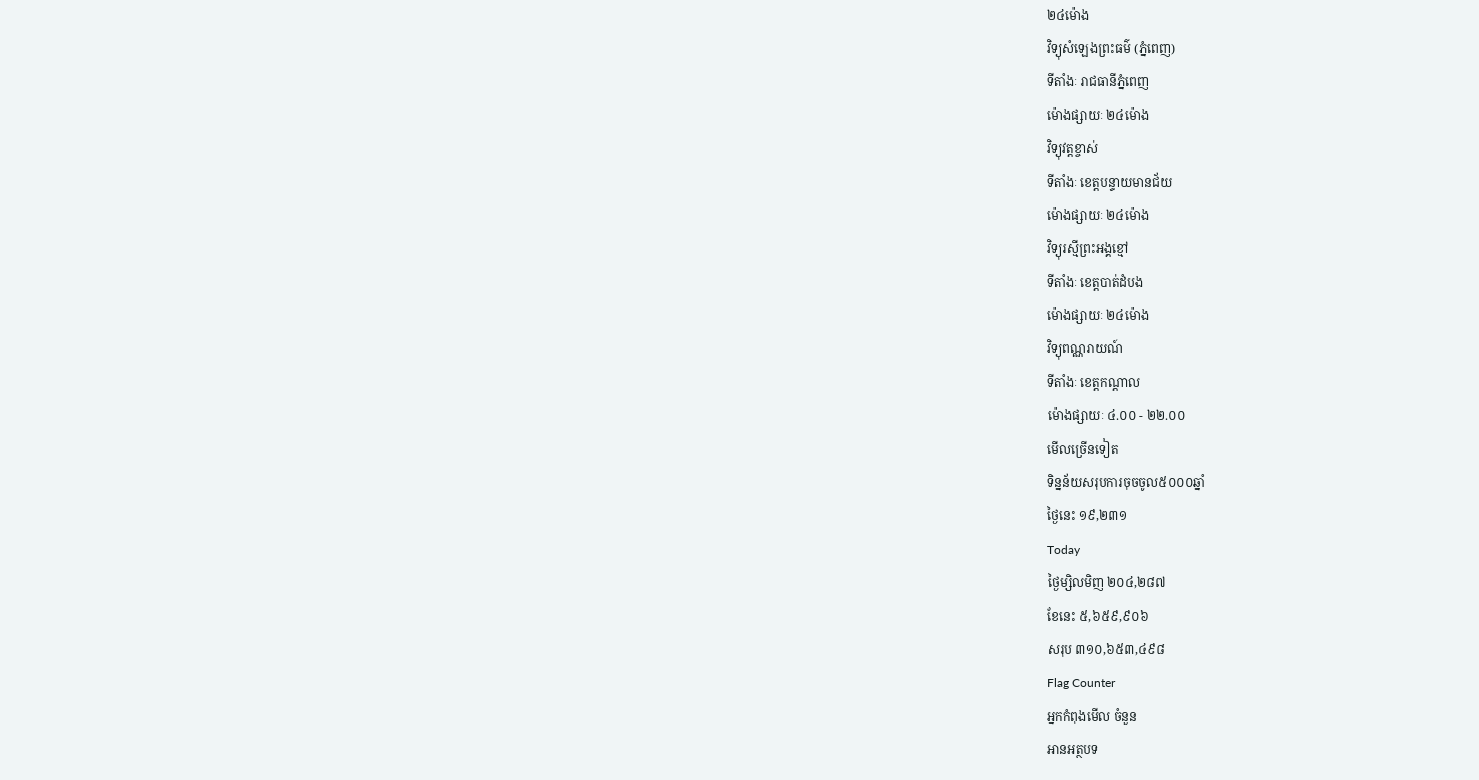២៤ម៉ោង
វិទ្យុសំឡេងព្រះធម៌ (ភ្នំពេញ)
ទីតាំងៈ រាជធានីភ្នំពេញ
ម៉ោងផ្សាយៈ ២៤ម៉ោង
វិទ្យុវត្តខ្ចាស់
ទីតាំងៈ ខេត្តបន្ទាយមានជ័យ
ម៉ោងផ្សាយៈ ២៤ម៉ោង
វិទ្យុរស្មីព្រះអង្គខ្មៅ
ទីតាំងៈ ខេត្តបាត់ដំបង
ម៉ោងផ្សាយៈ ២៤ម៉ោង
វិទ្យុពណ្ណរាយណ៍
ទីតាំងៈ ខេត្តកណ្តាល
ម៉ោងផ្សាយៈ ៤.០០ - ២២.០០
មើលច្រើនទៀត
ទិន្នន័យសរុបការចុចចូល៥០០០ឆ្នាំ
ថ្ងៃនេះ ១៩,២៣១
Today
ថ្ងៃម្សិលមិញ ២០៤,២៨៧
ខែនេះ ៥,៦៥៩,៩០៦
សរុប ៣១០,៦៥៣,៤៩៨
Flag Counter
អ្នកកំពុងមើល ចំនួន
អានអត្ថបទ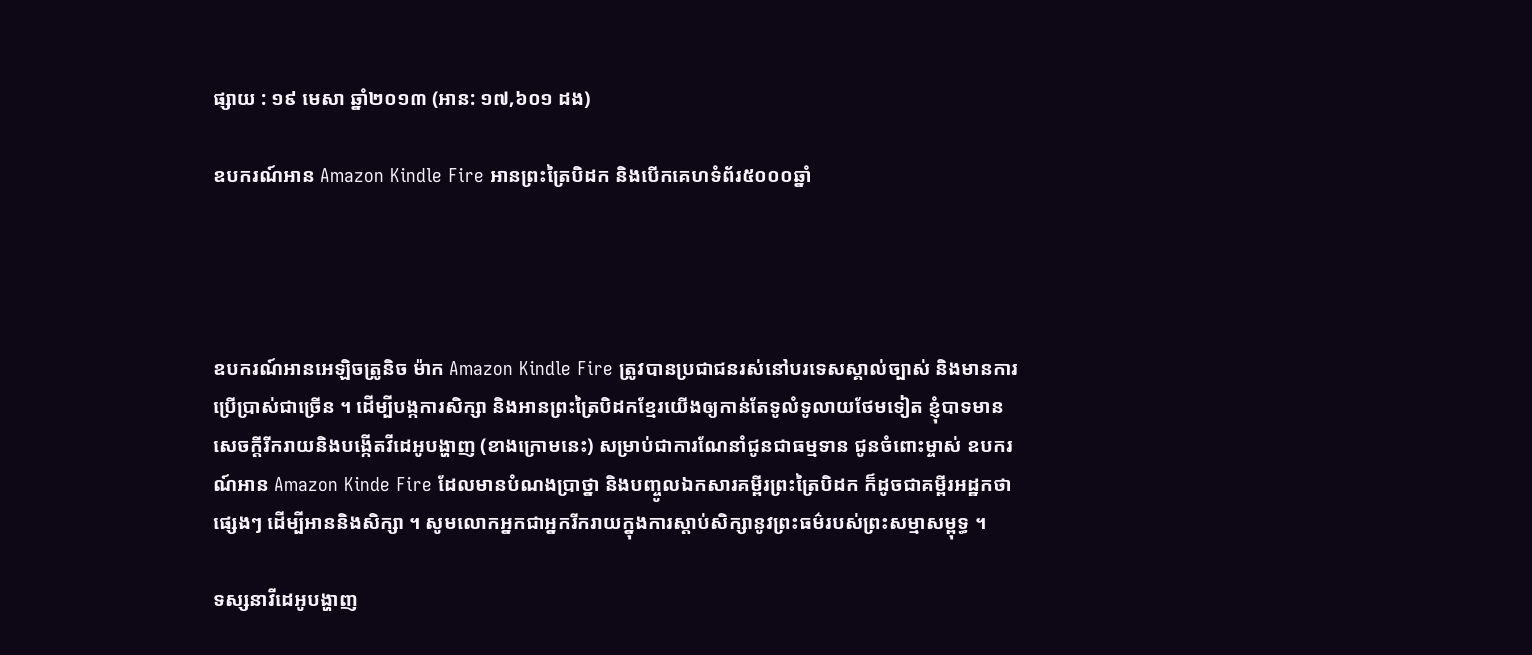ផ្សាយ : ១៩ មេសា ឆ្នាំ២០១៣ (អាន: ១៧,៦០១ ដង)

ឧបករណ៍អាន Amazon Kindle Fire អានព្រះត្រៃបិដក និងបើកគេហទំព័រ៥០០០ឆ្នាំ




ឧបករណ៍អានអេឡិចត្រូនិច ម៉ាក Amazon Kindle Fire ត្រូវបានប្រជាជនរស់នៅបរទេសស្គាល់ច្បាស់ និងមានការប្រើប្រាស់ជាច្រើន ។ ដើម្បីបង្កការសិក្សា និងអានព្រះត្រៃបិដកខ្មែរយើងឲ្យកាន់តែទូលំទូលាយថែមទៀត ខ្ញុំបាទមានសេចក្តីរីករាយនិងបង្កើតវីដេអូបង្ហាញ (ខាងក្រោមនេះ) សម្រាប់ជាការណែនាំជូនជាធម្មទាន ជូនចំពោះម្ចាស់ ឧបករណ៍អាន Amazon Kinde Fire ដែលមានបំណងប្រាថ្នា និងបញ្ចូលឯកសារគម្ពីរព្រះត្រៃបិដក ក៏ដូចជាគម្ពីរអដ្ឋកថាផ្សេងៗ ដើម្បីអាននិងសិក្សា ។ សូមលោកអ្នកជាអ្នករីករាយក្នុងការស្តាប់សិក្សានូវព្រះធម៌របស់ព្រះសម្មាសម្ពុទ្ធ ។

ទស្សនាវីដេអូបង្ហាញ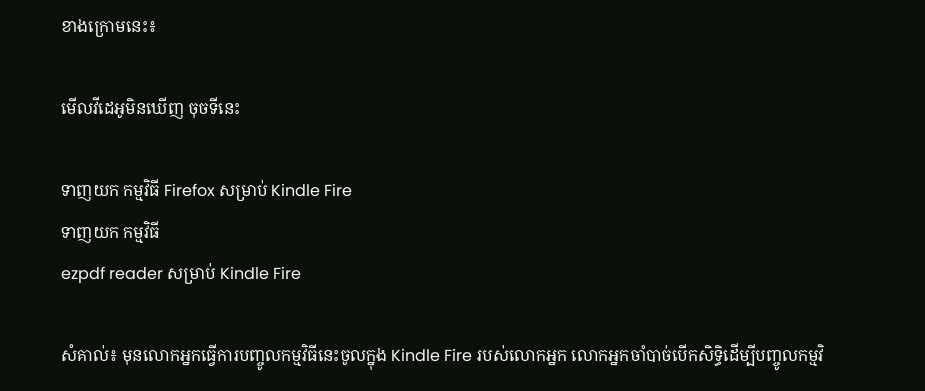ខាងក្រោមនេះ៖

មើលវីដេអូមិនឃើញ ចុចទីនេះ

ទាញយក កម្មវិធី Firefox សម្រាប់ Kindle Fire
ទាញយក កម្មវិធី
ezpdf reader សម្រាប់ Kindle Fire

សំគាល់៖ មុនលោកអ្នកធ្វើការបញ្ចូលកម្មវិធីនេះចូលក្នុង Kindle Fire របស់លោកអ្នក លោកអ្នកចាំបាច់បើកសិទ្ធិដើម្បីបញ្ចូលកម្មវិ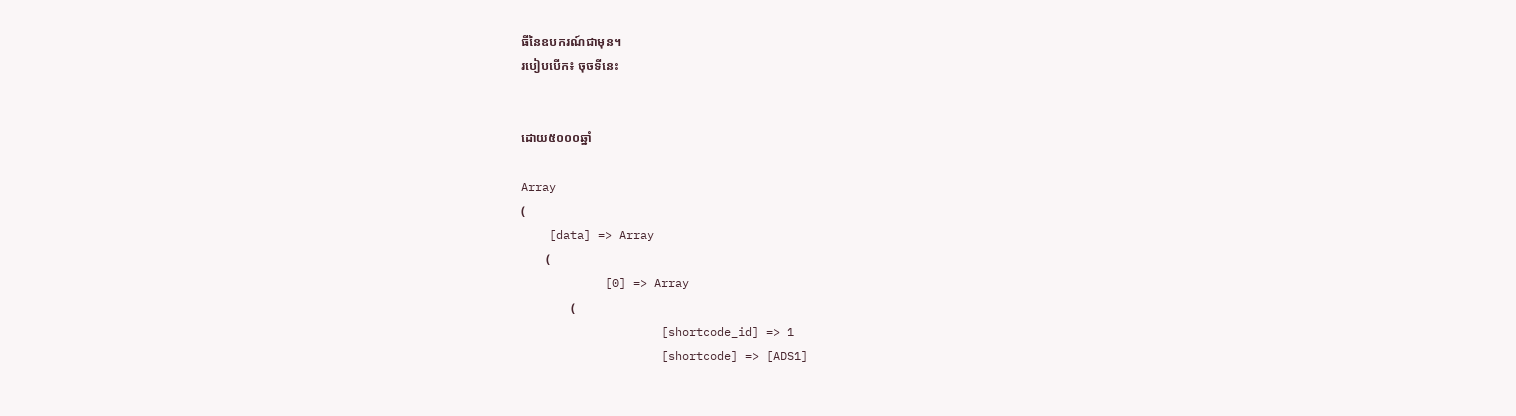ធីនៃឧបករណ៍ជាមុន។
របៀបបើក៖ ចុចទីនេះ


ដោយ៥០០០ឆ្នាំ

Array
(
    [data] => Array
        (
            [0] => Array
                (
                    [shortcode_id] => 1
                    [shortcode] => [ADS1]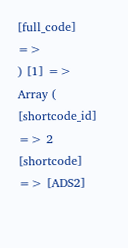[full_code] =>
) [1] => Array ( [shortcode_id] => 2 [shortcode] => [ADS2]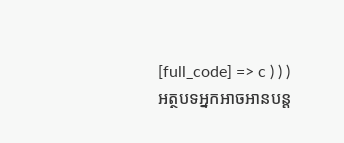[full_code] => c ) ) )
អត្ថបទអ្នកអាចអានបន្ត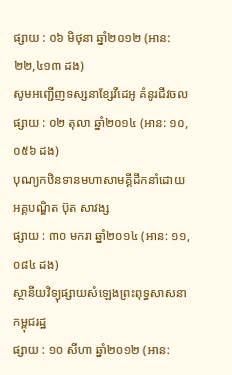ផ្សាយ : ០៦ មិថុនា ឆ្នាំ២០១២ (អាន: ២២,៤១៣ ដង)
សូមអញ្ជើញទស្សនាខ្សែវីដេអូ គំនូរជីវចល
ផ្សាយ : ០២ តុលា ឆ្នាំ២០១៤ (អាន: ១០,០៥៦ ដង)
បុណ្យកឋិនទានមហាសាមគ្គីដឹកនាំដោយអគ្គបណ្ឌិត ប៊ុត សាវង្ស
ផ្សាយ : ៣០ មករា ឆ្នាំ២០១៤ (អាន: ១១,០៨៤ ដង)
ស្ថានីយវិទ្យុផ្សាយសំឡេងព្រះពុទ្ធសាសនាកម្ពុជរដ្ឋ
ផ្សាយ : ១០ សីហា ឆ្នាំ២០១២ (អាន: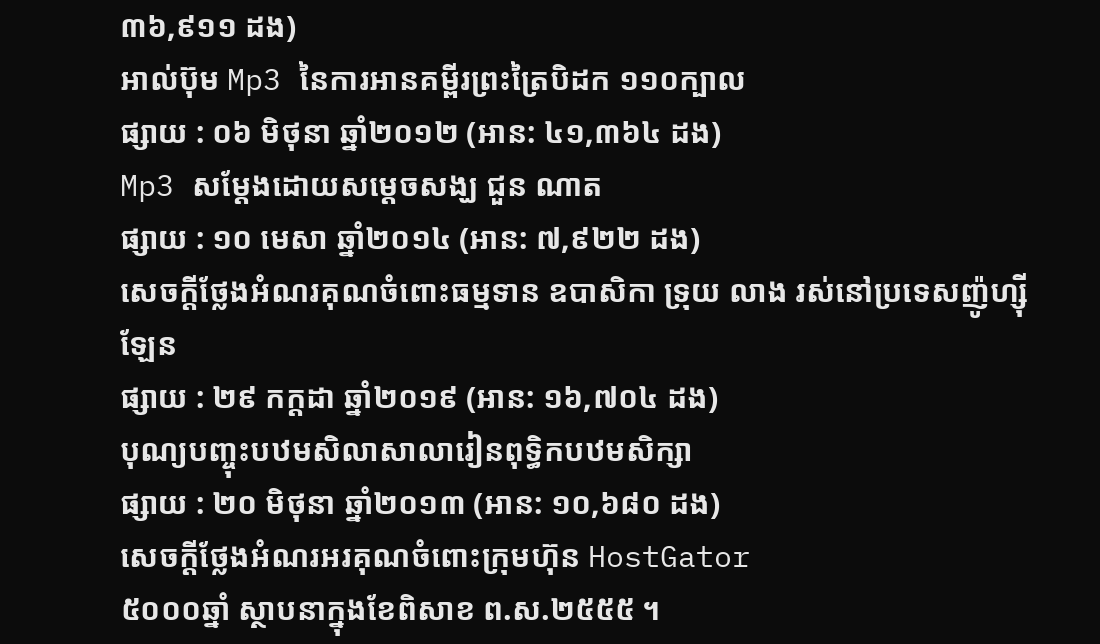៣៦,៩១១ ដង)
អាល់ប៊ុម Mp3 នៃការអានគម្ពីរព្រះត្រៃបិដក ១១០ក្បាល
ផ្សាយ : ០៦ មិថុនា ឆ្នាំ២០១២ (អាន: ៤១,៣៦៤ ដង)
Mp3 សម្តែងដោយសម្តេចសង្ឃ ជួន ណាត
ផ្សាយ : ១០ មេសា ឆ្នាំ២០១៤ (អាន: ៧,៩២២ ដង)
សេចក្តីថ្លែងអំណរគុណចំពោះធម្មទាន ឧបាសិកា ទ្រុយ លាង រស់នៅប្រទេសញ៉ូហ្ស៊ីឡែន
ផ្សាយ : ២៩ កក្តដា ឆ្នាំ២០១៩ (អាន: ១៦,៧០៤ ដង)
បុណ្យបញ្ចុះបឋមសិលាសាលារៀនពុទ្ធិកបឋមសិក្សា
ផ្សាយ : ២០ មិថុនា ឆ្នាំ២០១៣ (អាន: ១០,៦៨០ ដង)
សេចក្តីថ្លែងអំណរអរគុណចំពោះក្រុមហ៊ុន HostGator
៥០០០ឆ្នាំ ស្ថាបនាក្នុងខែពិសាខ ព.ស.២៥៥៥ ។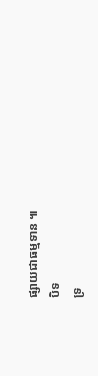ផ្សាយជាធម្មទាន ៕
បិទ
ទ្រ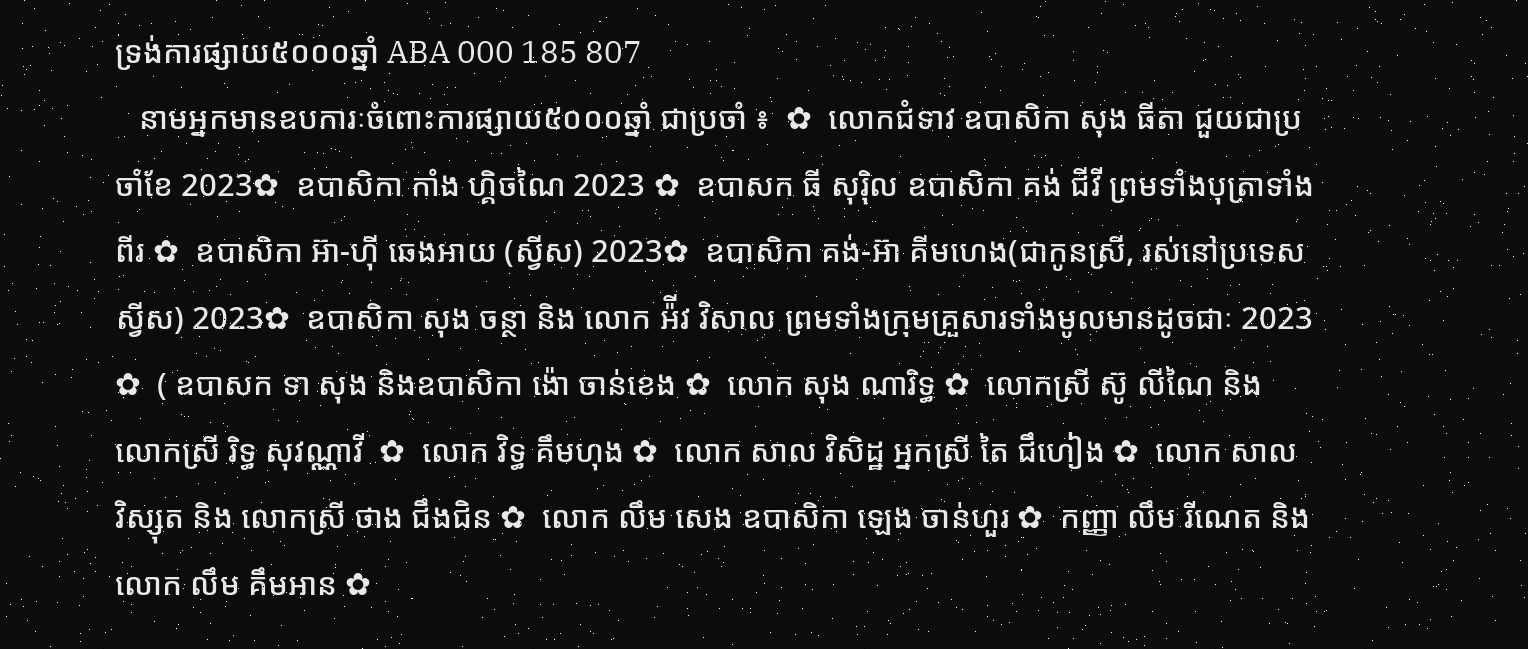ទ្រង់ការផ្សាយ៥០០០ឆ្នាំ ABA 000 185 807
   នាមអ្នកមានឧបការៈចំពោះការផ្សាយ៥០០០ឆ្នាំ ជាប្រចាំ ៖  ✿  លោកជំទាវ ឧបាសិកា សុង ធីតា ជួយជាប្រចាំខែ 2023✿  ឧបាសិកា កាំង ហ្គិចណៃ 2023 ✿  ឧបាសក ធី សុរ៉ិល ឧបាសិកា គង់ ជីវី ព្រមទាំងបុត្រាទាំងពីរ ✿  ឧបាសិកា អ៊ា-ហុី ឆេងអាយ (ស្វីស) 2023✿  ឧបាសិកា គង់-អ៊ា គីមហេង(ជាកូនស្រី, រស់នៅប្រទេសស្វីស) 2023✿  ឧបាសិកា សុង ចន្ថា និង លោក អ៉ីវ វិសាល ព្រមទាំងក្រុមគ្រួសារទាំងមូលមានដូចជាៈ 2023 ✿  ( ឧបាសក ទា សុង និងឧបាសិកា ង៉ោ ចាន់ខេង ✿  លោក សុង ណារិទ្ធ ✿  លោកស្រី ស៊ូ លីណៃ និង លោកស្រី រិទ្ធ សុវណ្ណាវី  ✿  លោក វិទ្ធ គឹមហុង ✿  លោក សាល វិសិដ្ឋ អ្នកស្រី តៃ ជឹហៀង ✿  លោក សាល វិស្សុត និង លោកស្រី ថាង ជឹងជិន ✿  លោក លឹម សេង ឧបាសិកា ឡេង ចាន់ហួរ ✿  កញ្ញា លឹម រីណេត និង លោក លឹម គឹមអាន ✿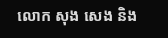លោក សុង សេង និង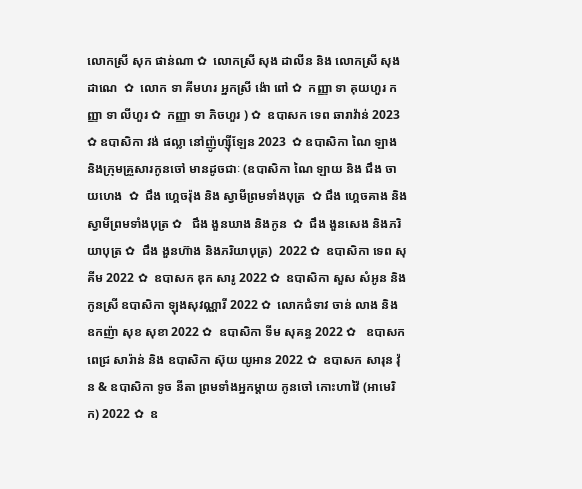លោកស្រី សុក ផាន់ណា ✿  លោកស្រី សុង ដាលីន និង លោកស្រី សុង ដាណេ  ✿  លោក ទា គីមហរ អ្នកស្រី ង៉ោ ពៅ ✿  កញ្ញា ទា គុយហួរ កញ្ញា ទា លីហួរ ✿  កញ្ញា ទា ភិចហួរ ) ✿  ឧបាសក ទេព ឆារាវ៉ាន់ 2023 ✿ ឧបាសិកា វង់ ផល្លា នៅញ៉ូហ្ស៊ីឡែន 2023  ✿ ឧបាសិកា ណៃ ឡាង និងក្រុមគ្រួសារកូនចៅ មានដូចជាៈ (ឧបាសិកា ណៃ ឡាយ និង ជឹង ចាយហេង  ✿  ជឹង ហ្គេចរ៉ុង និង ស្វាមីព្រមទាំងបុត្រ  ✿ ជឹង ហ្គេចគាង និង ស្វាមីព្រមទាំងបុត្រ ✿   ជឹង ងួនឃាង និងកូន  ✿  ជឹង ងួនសេង និងភរិយាបុត្រ ✿  ជឹង ងួនហ៊ាង និងភរិយាបុត្រ)  2022 ✿  ឧបាសិកា ទេព សុគីម 2022 ✿  ឧបាសក ឌុក សារូ 2022 ✿  ឧបាសិកា សួស សំអូន និងកូនស្រី ឧបាសិកា ឡុងសុវណ្ណារី 2022 ✿  លោកជំទាវ ចាន់ លាង និង ឧកញ៉ា សុខ សុខា 2022 ✿  ឧបាសិកា ទីម សុគន្ធ 2022 ✿   ឧបាសក ពេជ្រ សារ៉ាន់ និង ឧបាសិកា ស៊ុយ យូអាន 2022 ✿  ឧបាសក សារុន វ៉ុន & ឧបាសិកា ទូច នីតា ព្រមទាំងអ្នកម្តាយ កូនចៅ កោះហាវ៉ៃ (អាមេរិក) 2022 ✿  ឧ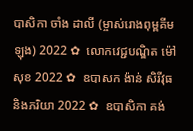បាសិកា ចាំង ដាលី (ម្ចាស់រោងពុម្ពគីមឡុង) 2022 ✿  លោកវេជ្ជបណ្ឌិត ម៉ៅ សុខ 2022 ✿  ឧបាសក ង៉ាន់ សិរីវុធ និងភរិយា 2022 ✿  ឧបាសិកា គង់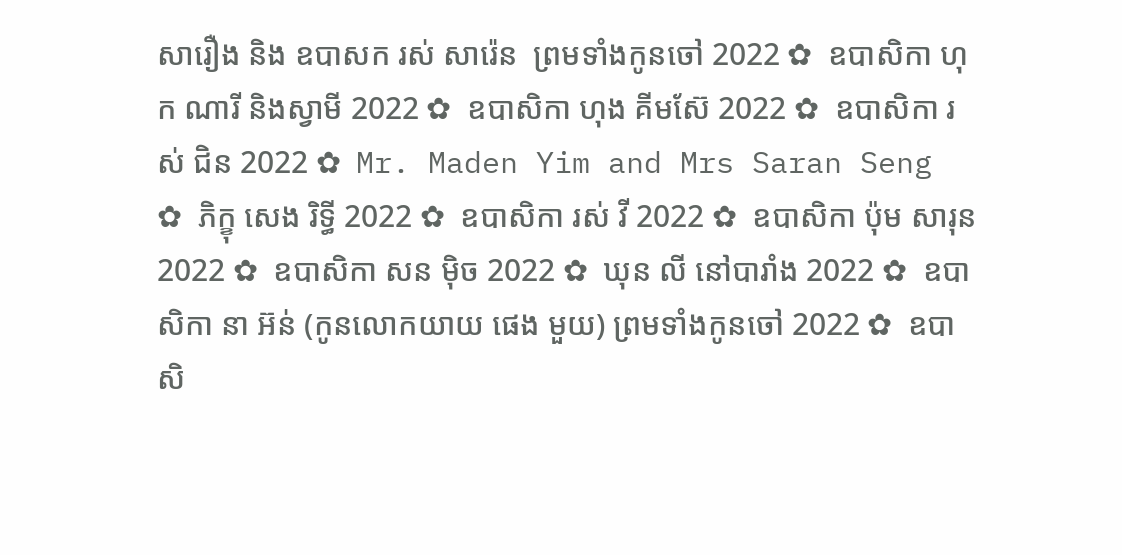សារឿង និង ឧបាសក រស់ សារ៉េន  ព្រមទាំងកូនចៅ 2022 ✿  ឧបាសិកា ហុក ណារី និងស្វាមី 2022 ✿  ឧបាសិកា ហុង គីមស៊ែ 2022 ✿  ឧបាសិកា រស់ ជិន 2022 ✿  Mr. Maden Yim and Mrs Saran Seng  ✿  ភិក្ខុ សេង រិទ្ធី 2022 ✿  ឧបាសិកា រស់ វី 2022 ✿  ឧបាសិកា ប៉ុម សារុន 2022 ✿  ឧបាសិកា សន ម៉ិច 2022 ✿  ឃុន លី នៅបារាំង 2022 ✿  ឧបាសិកា នា អ៊ន់ (កូនលោកយាយ ផេង មួយ) ព្រមទាំងកូនចៅ 2022 ✿  ឧបាសិ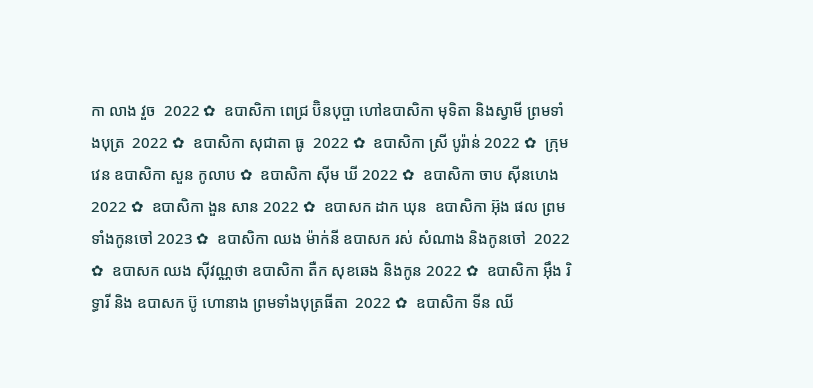កា លាង វួច  2022 ✿  ឧបាសិកា ពេជ្រ ប៊ិនបុប្ផា ហៅឧបាសិកា មុទិតា និងស្វាមី ព្រមទាំងបុត្រ  2022 ✿  ឧបាសិកា សុជាតា ធូ  2022 ✿  ឧបាសិកា ស្រី បូរ៉ាន់ 2022 ✿  ក្រុមវេន ឧបាសិកា សួន កូលាប ✿  ឧបាសិកា ស៊ីម ឃី 2022 ✿  ឧបាសិកា ចាប ស៊ីនហេង 2022 ✿  ឧបាសិកា ងួន សាន 2022 ✿  ឧបាសក ដាក ឃុន  ឧបាសិកា អ៊ុង ផល ព្រមទាំងកូនចៅ 2023 ✿  ឧបាសិកា ឈង ម៉ាក់នី ឧបាសក រស់ សំណាង និងកូនចៅ  2022 ✿  ឧបាសក ឈង សុីវណ្ណថា ឧបាសិកា តឺក សុខឆេង និងកូន 2022 ✿  ឧបាសិកា អុឹង រិទ្ធារី និង ឧបាសក ប៊ូ ហោនាង ព្រមទាំងបុត្រធីតា  2022 ✿  ឧបាសិកា ទីន ឈី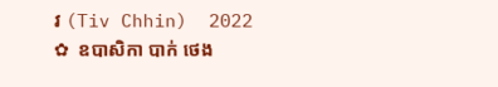វ (Tiv Chhin)  2022 ✿  ឧបាសិកា បាក់ ថេង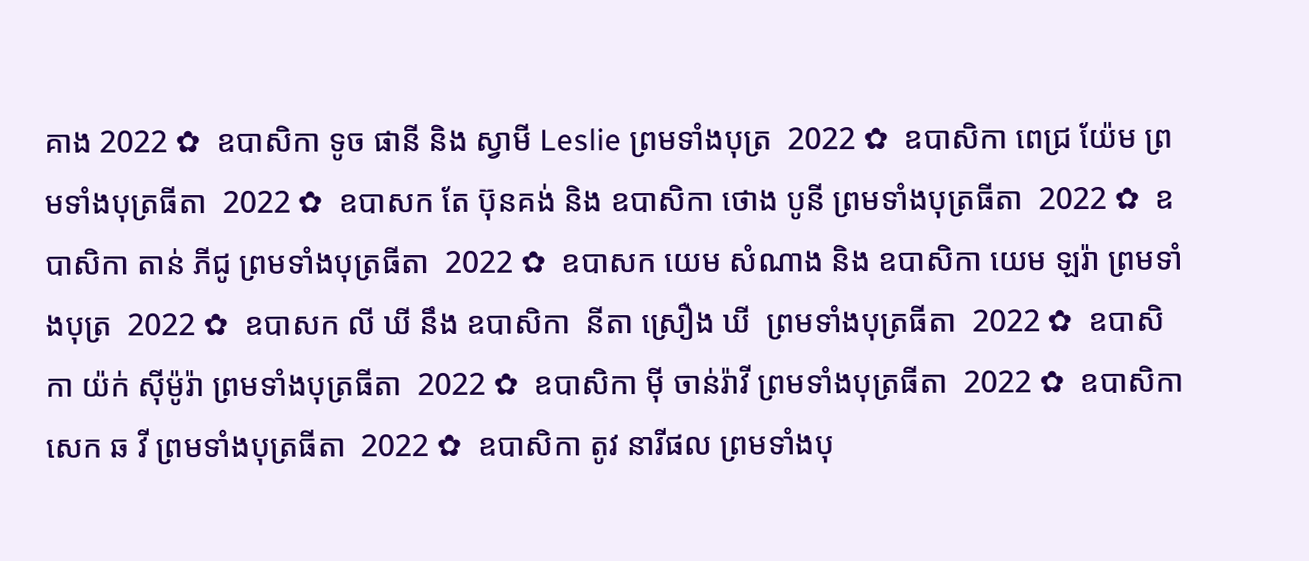គាង 2022 ✿  ឧបាសិកា ទូច ផានី និង ស្វាមី Leslie ព្រមទាំងបុត្រ  2022 ✿  ឧបាសិកា ពេជ្រ យ៉ែម ព្រមទាំងបុត្រធីតា  2022 ✿  ឧបាសក តែ ប៊ុនគង់ និង ឧបាសិកា ថោង បូនី ព្រមទាំងបុត្រធីតា  2022 ✿  ឧបាសិកា តាន់ ភីជូ ព្រមទាំងបុត្រធីតា  2022 ✿  ឧបាសក យេម សំណាង និង ឧបាសិកា យេម ឡរ៉ា ព្រមទាំងបុត្រ  2022 ✿  ឧបាសក លី ឃី នឹង ឧបាសិកា  នីតា ស្រឿង ឃី  ព្រមទាំងបុត្រធីតា  2022 ✿  ឧបាសិកា យ៉ក់ សុីម៉ូរ៉ា ព្រមទាំងបុត្រធីតា  2022 ✿  ឧបាសិកា មុី ចាន់រ៉ាវី ព្រមទាំងបុត្រធីតា  2022 ✿  ឧបាសិកា សេក ឆ វី ព្រមទាំងបុត្រធីតា  2022 ✿  ឧបាសិកា តូវ នារីផល ព្រមទាំងបុ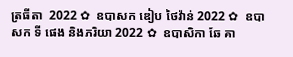ត្រធីតា  2022 ✿  ឧបាសក ឌៀប ថៃវ៉ាន់ 2022 ✿  ឧបាសក ទី ផេង និងភរិយា 2022 ✿  ឧបាសិកា ឆែ គា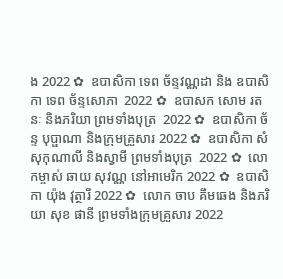ង 2022 ✿  ឧបាសិកា ទេព ច័ន្ទវណ្ណដា និង ឧបាសិកា ទេព ច័ន្ទសោភា  2022 ✿  ឧបាសក សោម រតនៈ និងភរិយា ព្រមទាំងបុត្រ  2022 ✿  ឧបាសិកា ច័ន្ទ បុប្ផាណា និងក្រុមគ្រួសារ 2022 ✿  ឧបាសិកា សំ សុកុណាលី និងស្វាមី ព្រមទាំងបុត្រ  2022 ✿  លោកម្ចាស់ ឆាយ សុវណ្ណ នៅអាមេរិក 2022 ✿  ឧបាសិកា យ៉ុង វុត្ថារី 2022 ✿  លោក ចាប គឹមឆេង និងភរិយា សុខ ផានី ព្រមទាំងក្រុមគ្រួសារ 2022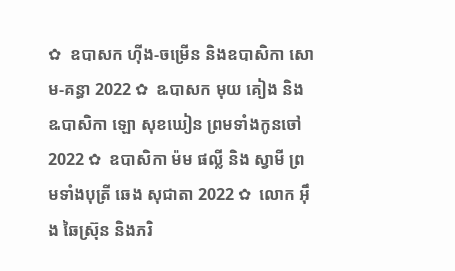✿  ឧបាសក ហ៊ីង-ចម្រើន និងឧបាសិកា សោម-គន្ធា 2022 ✿  ឩបាសក មុយ គៀង និង ឩបាសិកា ឡោ សុខឃៀន ព្រមទាំងកូនចៅ  2022 ✿  ឧបាសិកា ម៉ម ផល្លី និង ស្វាមី ព្រមទាំងបុត្រី ឆេង សុជាតា 2022 ✿  លោក អ៊ឹង ឆៃស្រ៊ុន និងភរិ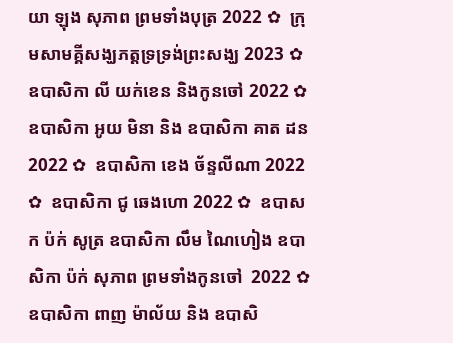យា ឡុង សុភាព ព្រមទាំងបុត្រ 2022 ✿  ក្រុមសាមគ្គីសង្ឃភត្តទ្រទ្រង់ព្រះសង្ឃ 2023 ✿   ឧបាសិកា លី យក់ខេន និងកូនចៅ 2022 ✿   ឧបាសិកា អូយ មិនា និង ឧបាសិកា គាត ដន 2022 ✿  ឧបាសិកា ខេង ច័ន្ទលីណា 2022 ✿  ឧបាសិកា ជូ ឆេងហោ 2022 ✿  ឧបាសក ប៉ក់ សូត្រ ឧបាសិកា លឹម ណៃហៀង ឧបាសិកា ប៉ក់ សុភាព ព្រមទាំងកូនចៅ  2022 ✿  ឧបាសិកា ពាញ ម៉ាល័យ និង ឧបាសិ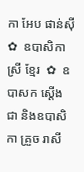កា អែប ផាន់ស៊ី  ✿  ឧបាសិកា ស្រី ខ្មែរ  ✿  ឧបាសក ស្តើង ជា និងឧបាសិកា គ្រួច រាសី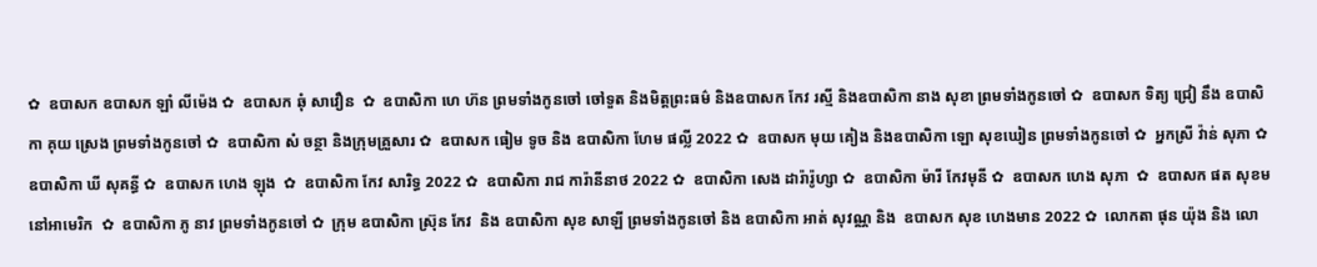✿  ឧបាសក ឧបាសក ឡាំ លីម៉េង ✿  ឧបាសក ឆុំ សាវឿន  ✿  ឧបាសិកា ហេ ហ៊ន ព្រមទាំងកូនចៅ ចៅទួត និងមិត្តព្រះធម៌ និងឧបាសក កែវ រស្មី និងឧបាសិកា នាង សុខា ព្រមទាំងកូនចៅ ✿  ឧបាសក ទិត្យ ជ្រៀ នឹង ឧបាសិកា គុយ ស្រេង ព្រមទាំងកូនចៅ ✿  ឧបាសិកា សំ ចន្ថា និងក្រុមគ្រួសារ ✿  ឧបាសក ធៀម ទូច និង ឧបាសិកា ហែម ផល្លី 2022 ✿  ឧបាសក មុយ គៀង និងឧបាសិកា ឡោ សុខឃៀន ព្រមទាំងកូនចៅ ✿  អ្នកស្រី វ៉ាន់ សុភា ✿  ឧបាសិកា ឃី សុគន្ធី ✿  ឧបាសក ហេង ឡុង  ✿  ឧបាសិកា កែវ សារិទ្ធ 2022 ✿  ឧបាសិកា រាជ ការ៉ានីនាថ 2022 ✿  ឧបាសិកា សេង ដារ៉ារ៉ូហ្សា ✿  ឧបាសិកា ម៉ារី កែវមុនី ✿  ឧបាសក ហេង សុភា  ✿  ឧបាសក ផត សុខម នៅអាមេរិក  ✿  ឧបាសិកា ភូ នាវ ព្រមទាំងកូនចៅ ✿  ក្រុម ឧបាសិកា ស្រ៊ុន កែវ  និង ឧបាសិកា សុខ សាឡី ព្រមទាំងកូនចៅ និង ឧបាសិកា អាត់ សុវណ្ណ និង  ឧបាសក សុខ ហេងមាន 2022 ✿  លោកតា ផុន យ៉ុង និង លោ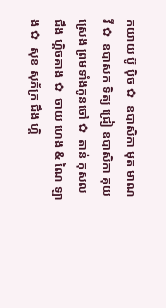កយាយ ប៊ូ ប៉ិច ✿  ឧបាសិកា មុត មាណវី ✿  ឧបាសក ទិត្យ ជ្រៀ ឧបាសិកា គុយ ស្រេង ព្រមទាំងកូនចៅ ✿  តាន់ កុសល  ជឹង ហ្គិចគាង ✿  ចាយ ហេង & ណៃ ឡាង ✿  សុខ សុភ័ក្រ ជឹង ហ្គិ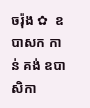ចរ៉ុង ✿  ឧបាសក កាន់ គង់ ឧបាសិកា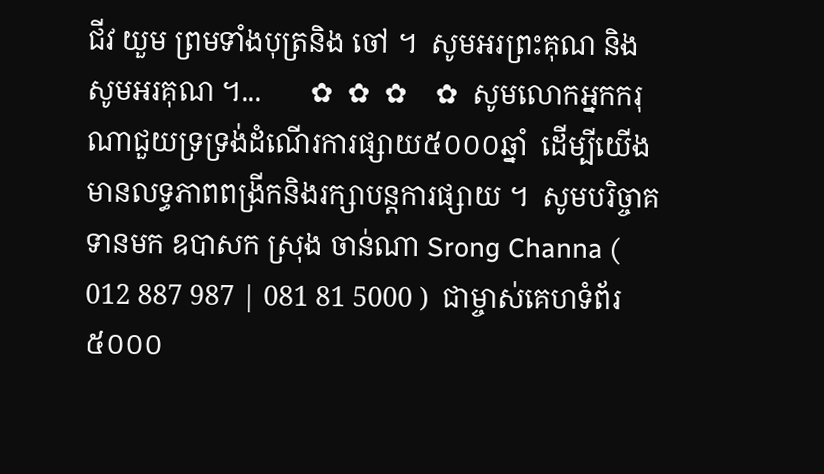ជីវ យួម ព្រមទាំងបុត្រនិង ចៅ ។  សូមអរព្រះគុណ និង សូមអរគុណ ។...       ✿  ✿  ✿    ✿  សូមលោកអ្នកករុណាជួយទ្រទ្រង់ដំណើរការផ្សាយ៥០០០ឆ្នាំ  ដើម្បីយើងមានលទ្ធភាពពង្រីកនិងរក្សាបន្តការផ្សាយ ។  សូមបរិច្ចាគទានមក ឧបាសក ស្រុង ចាន់ណា Srong Channa ( 012 887 987 | 081 81 5000 )  ជាម្ចាស់គេហទំព័រ៥០០០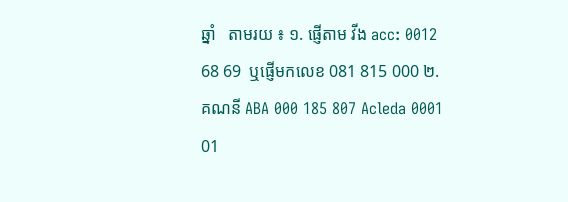ឆ្នាំ   តាមរយ ៖ ១. ផ្ញើតាម វីង acc: 0012 68 69  ឬផ្ញើមកលេខ 081 815 000 ២. គណនី ABA 000 185 807 Acleda 0001 01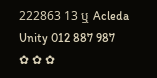222863 13 ឬ Acleda Unity 012 887 987   ✿ ✿ ✿